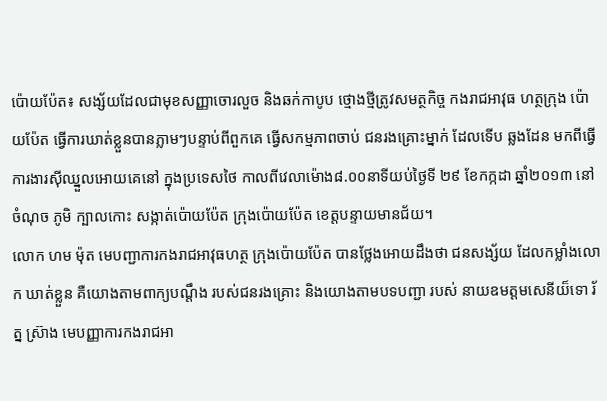ប៉ោយប៉ែត៖ សង្ស័យដែលជាមុខសញ្ញាចោរលួច និងឆក់កាបូប ថ្មោងថ្មីត្រូវសមត្ថកិច្ច កងរាជអាវុធ ហត្ថក្រុង ប៉ោយប៉ែត ធ្វើការឃាត់ខ្លួនបានភ្លាមៗបន្ទាប់ពីពួកគេ ធ្វើសកម្មភាពចាប់ ជនរងគ្រោះម្នាក់ ដែលទើប ឆ្លងដែន មកពីធ្វើការងារស៊ីឈ្នួលអោយគេនៅ ក្នុងប្រទេសថៃ កាលពីវេលាម៉ោង៨.០០នាទីយប់ថ្ងៃទី ២៩ ខែកក្កដា ឆ្នាំ២០១៣ នៅចំណុច ភូមិ ក្បាលកោះ សង្កាត់ប៉ោយប៉ែត ក្រុងប៉ោយប៉ែត ខេត្តបន្ទាយមានជ័យ។
លោក ហម ម៉ុត មេបញ្ជាការកងរាជអាវុធហត្ថ ក្រុងប៉ោយប៉ែត បានថ្លែងអោយដឹងថា ជនសង្ស័យ ដែលកម្លាំងលោក ឃាត់ខ្លួន គឺយោងតាមពាក្យបណ្តឹង របស់ជនរងគ្រោះ និងយោងតាមបទបញ្ជា របស់ នាយឧមត្តមសេនីយ៏ទោ រ័ត្ន ស្រ៊ាង មេបញ្ញាការកងរាជអា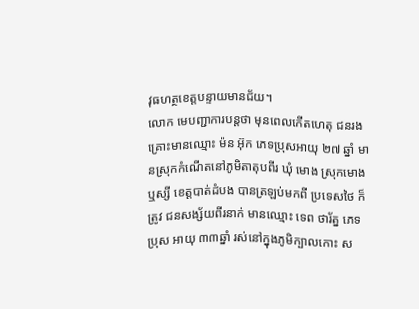វុធហត្ថខេត្តបន្ទាយមានជ័យ។
លោក មេបញ្ជាការបន្តថា មុនពេលកើតហេតុ ជនរងគ្រោះមានឈ្មោះ ម៉ន អ៊ុក ភេទប្រុសអាយុ ២៧ ឆ្នាំ មានស្រុកកំណើតនៅភូមិតាតុបពីរ ឃុំ មោង ស្រុកមោងឬស្សី ខេត្តបាត់ដំបង បានត្រឡប់មកពី ប្រទេសថៃ ក៏ត្រូវ ជនសង្ស័យពីរនាក់ មានឈ្មោះ ទេព ថារ័ត្ន ភេទប្រុស អាយុ ៣៣ឆ្នាំ រស់នៅក្នុងភូមិក្បាលកោះ ស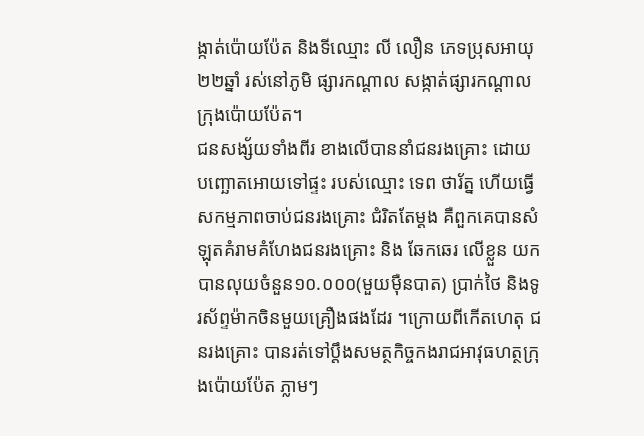ង្កាត់ប៉ោយប៉ែត និងទីឈ្មោះ លី លឿន ភេទប្រុសអាយុ ២២ឆ្នាំ រស់នៅភូមិ ផ្សារកណ្តាល សង្កាត់ផ្សារកណ្តាល ក្រុងប៉ោយប៉ែត។
ជនសង្ស័យទាំងពីរ ខាងលើបាននាំជនរងគ្រោះ ដោយបញ្ឆោតអោយទៅផ្ទះ របស់ឈ្មោះ ទេព ថារ័ត្ន ហើយធ្វើ សកម្មភាពចាប់ជនរងគ្រោះ ជំរិតតែម្តង គឺពួកគេបានសំឡុតគំរាមគំហែងជនរងគ្រោះ និង ឆែកឆេរ លើខ្លួន យកបានលុយចំនួន១០.០០០(មួយម៉ឺនបាត) ប្រាក់ថៃ និងទូរស័ព្ទម៉ាកចិនមួយគ្រឿងផងដែរ ។ក្រោយពីកើតហេតុ ជនរងគ្រោះ បានរត់ទៅប្តឹងសមត្ថកិច្ចកងរាជអាវុធហត្ថក្រុងប៉ោយប៉ែត ភ្លាមៗ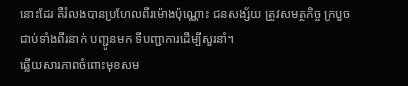នោះដែរ គឺរំលងបានប្រហែលពីរម៉ោងប៉ុណ្ណោះ ជនសង្ស័យ ត្រូវសមត្ថកិច្ច ក្របួចជាប់ទាំងពីរនាក់ បញ្ជូនមក ទីបញ្ជាការដើម្បីសួរនាំ។
ឆ្លើយសារភាពចំពោះមុខសម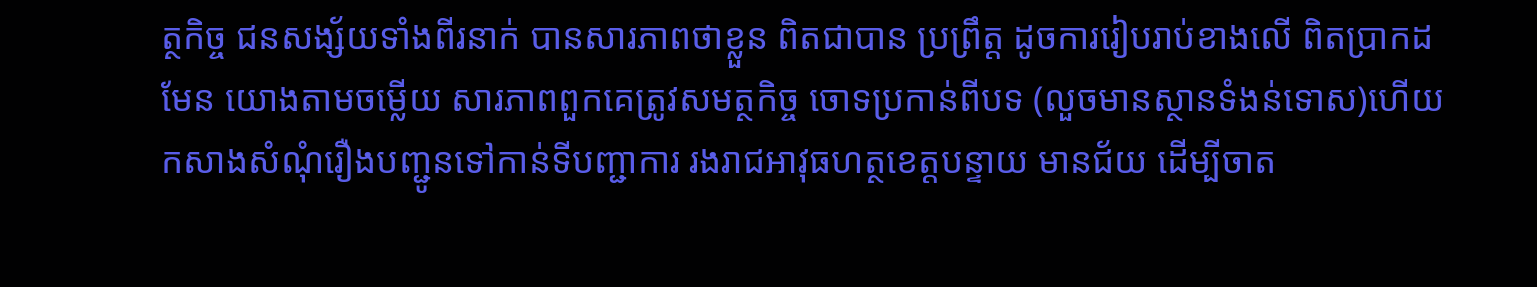ត្ថកិច្ច ជនសង្ស័យទាំងពីរនាក់ បានសារភាពថាខ្លួន ពិតជាបាន ប្រព្រឹត្ត ដូចការរៀបរាប់ខាងលើ ពិតប្រាកដមែន យោងតាមចម្លើយ សារភាពពួកគេត្រូវសមត្ថកិច្ច ចោទប្រកាន់ពីបទ (លួចមានស្ថានទំងន់ទោស)ហើយកសាងសំណុំរឿងបញ្ជូនទៅកាន់ទីបញ្ជាការ រងរាជអាវុធហត្ថខេត្តបន្ទាយ មានជ័យ ដើម្បីចាត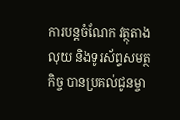ការបន្តចំណែក វត្ថុតាងលុយ និងទូរស័ព្ទសមត្ថកិច្ច បានប្រគល់ជូនម្ចា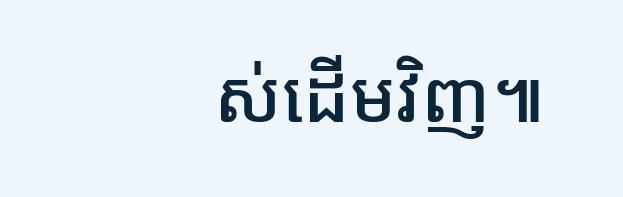ស់ដើមវិញ៕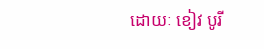ដោយៈ ខៀវ បូរី